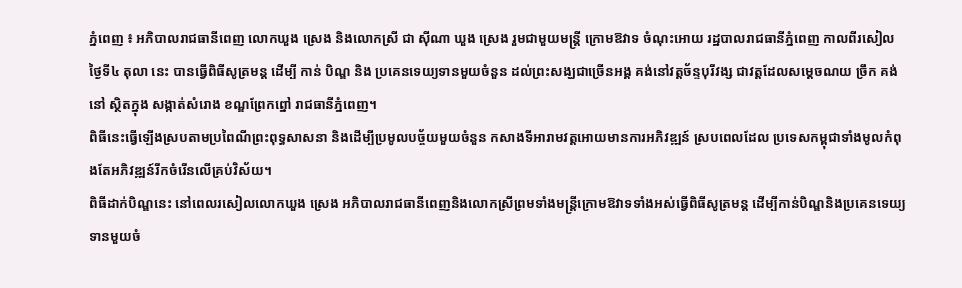ភ្នំពេញ ៖ អភិបាលរាជធានីពេញ លោកឃួង ស្រេង និងលោកស្រី ជា ស៊ីណា ឃួង ស្រេង រួមជាមួយមន្ត្រី ក្រោមឱវាទ ចំណុះអោយ រដ្ឋបាលរាជធានីភ្នំពេញ កាលពីរសៀលថ្ងៃទី៤ តុលា នេះ បានធ្វើពិធីសូត្រមន្ត ដើម្បី កាន់ បិណ្ឌ និង ប្រគេនទេយ្យទានមួយចំនួន ដល់ព្រះសង្ឃជាច្រើនអង្គ គង់នៅវត្តច័ន្ទបុរីវង្ស ជាវត្តដែលសម្ដេចណយ ច្រឹក គង់នៅ ស្ថិតក្នុង សង្កាត់សំរោង ខណ្ឌព្រែកព្នៅ រាជធានីភ្នំពេញ។
ពិធីនេះធ្វើឡើងស្របតាមប្រពៃណីព្រះពុទ្ធសាសនា និងដើម្បីប្រមូលបច្ច័យមួយចំនួន កសាងទីអារាមវត្តអោយមានការអភិវឌ្ឍន៍ ស្របពេលដែល ប្រទេសកម្ពុជាទាំងមូលកំពុងតែអភិវឌ្ឍន៍រីកចំរើនលើគ្រប់វិស័យ។
ពិធីដាក់បិណ្ឌនេះ នៅពេលរសៀលលោកឃួង ស្រេង អភិបាលរាជធានីពេញនិងលោកស្រីព្រមទាំងមន្ត្រីក្រោមឱវាទទាំងអស់ធ្វើពិធីសូត្រមន្ត ដើម្បីកាន់បិណ្ឌនិងប្រគេនទេយ្យទានមួយចំ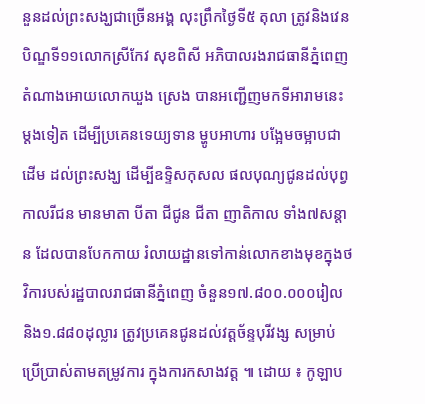នួនដល់ព្រះសង្ឃជាច្រើនអង្គ លុះព្រឹកថ្ងៃទី៥ តុលា ត្រូវនិងវេនបិណ្ឌទី១១លោកស្រីកែវ សុខពិសី អភិបាលរងរាជធានីភ្នំពេញ តំណាងអោយលោកឃួង ស្រេង បានអញ្ជើញមកទីអារាមនេះម្តងទៀត ដើម្បីប្រគេនទេយ្យទាន ម្ហូបអាហារ បង្អែមចម្អាបជាដើម ដល់ព្រះសង្ឃ ដើម្បីឧទ្ទិសកុសល ផលបុណ្យជូនដល់បុព្វកាលរីជន មានមាតា បីតា ជីជូន ជីតា ញាតិកាល ទាំង៧សន្តាន ដែលបានបែកកាយ រំលាយដ្ឋានទៅកាន់លោកខាងមុខក្នុងថវិការបស់រដ្ឋបាលរាជធានីភ្នំពេញ ចំនួន១៧.៨០០.០០០រៀល និង១.៨៨០ដុល្លារ ត្រូវប្រគេនជូនដល់វត្តច័ន្ទបុរីវង្ស សម្រាប់ប្រើប្រាស់តាមតម្រូវការ ក្នុងការកសាងវត្ត ៕ ដោយ ៖ កូឡាប